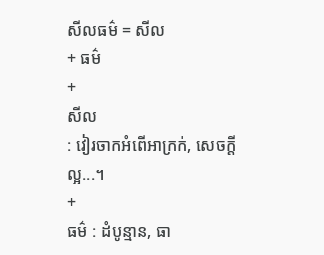សីលធម៌ = សីល
+ ធម៌
+
សីល
: វៀរចាកអំពើអាក្រក់, សេចក្ដីល្អ...។
+
ធម៌ : ដំបូន្មាន, ធា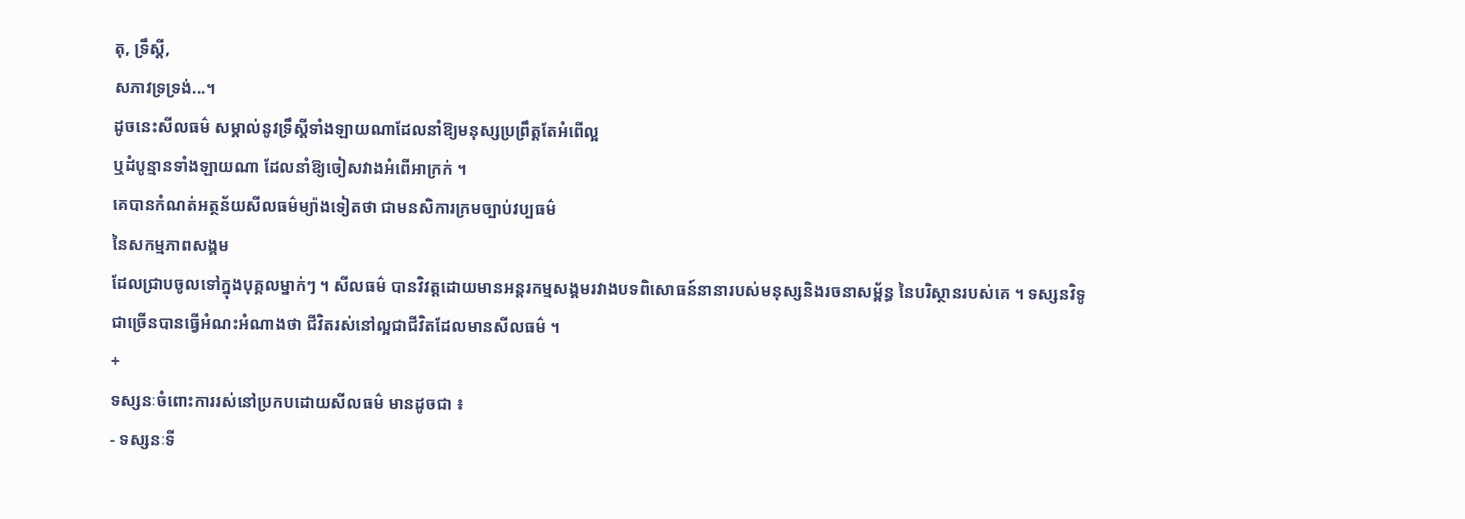តុ, ទ្រឹស្ដី,
សភាវទ្រទ្រង់...។
ដូចនេះសីលធម៌ សម្គាល់នូវទ្រឹស្ដីទាំងឡាយណាដែលនាំឱ្យមនុស្សប្រព្រឹត្តតែអំពើល្អ
ឬដំបូន្មានទាំងឡាយណា ដែលនាំឱ្យចៀសវាងអំពើអាក្រក់ ។
គេបានកំណត់អត្ថន័យសីលធម៌ម្យ៉ាងទៀតថា ជាមនសិការក្រមច្បាប់វប្បធម៌
នៃសកម្មភាពសង្គម
ដែលជ្រាបចូលទៅក្នុងបុគ្គលម្នាក់ៗ ។ សីលធម៌ បានវិវត្តដោយមានអន្តរកម្មសង្គមរវាងបទពិសោធន៍នានារបស់មនុស្សនិងរចនាសម្ព័ន្ធ នៃបរិស្ថានរបស់គេ ។ ទស្សនវិទូ
ជាច្រើនបានធ្វើអំណះអំណាងថា ជីវិតរស់នៅល្អជាជីវិតដែលមានសីលធម៌ ។
+
ទស្សនៈចំពោះការរស់នៅប្រកបដោយសីលធម៌ មានដូចជា ៖
- ទស្សនៈទី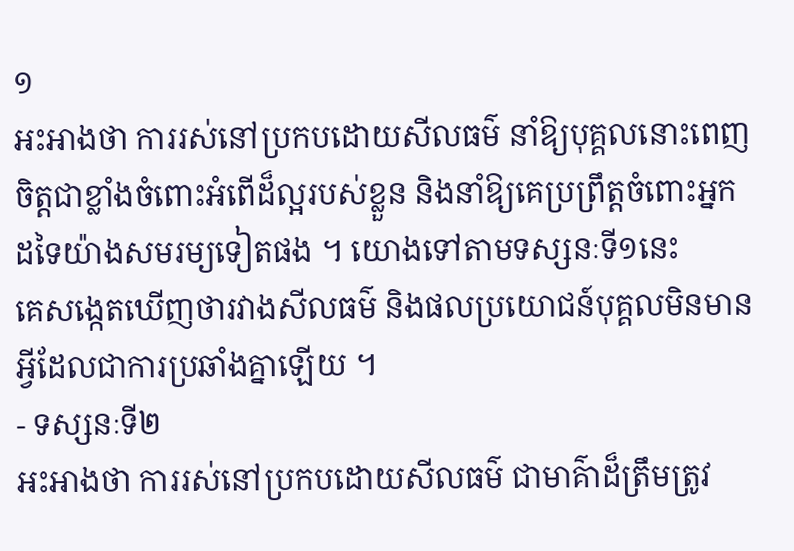១
អះអាងថា ការរស់នៅប្រកបដោយសីលធម៌ នាំឱ្យបុគ្គលនោះពេញចិត្តជាខ្លាំងចំពោះអំពើដ៏ល្អរបស់ខ្លួន និងនាំឱ្យគេប្រព្រឹត្តចំពោះអ្នកដទៃយ៉ាងសមរម្យទៀតផង ។ យោងទៅតាមទស្សនៈទី១នេះ
គេសង្កេតឃើញថារវាងសីលធម៌ និងផលប្រយោជន៍បុគ្គលមិនមានអ្វីដែលជាការប្រឆាំងគ្នាឡើយ ។
- ទស្សនៈទី២
អះអាងថា ការរស់នៅប្រកបដោយសីលធម៌ ជាមាគ៌ាដ៏ត្រឹមត្រូវ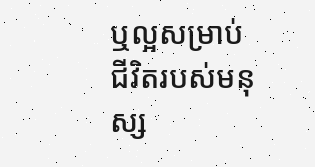ឬល្អសម្រាប់ជីវិតរបស់មនុស្ស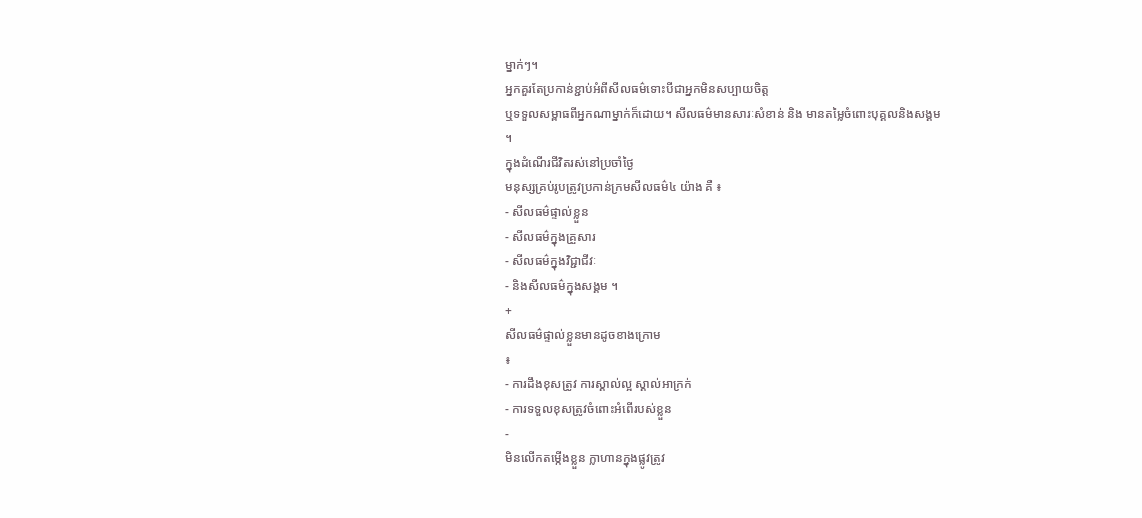ម្នាក់ៗ។
អ្នកគួរតែប្រកាន់ខ្ជាប់អំពីសីលធម៌ទោះបីជាអ្នកមិនសប្បាយចិត្ត
ឬទទួលសម្ពាធពីអ្នកណាម្នាក់ក៏ដោយ។ សីលធម៌មានសារៈសំខាន់ និង មានតម្លៃចំពោះបុគ្គលនិងសង្គម
។
ក្នុងដំណើរជីវិតរស់នៅប្រចាំថ្ងៃ
មនុស្សគ្រប់រូបត្រូវប្រកាន់ក្រមសីលធម៌៤ យ៉ាង គឺ ៖
- សីលធម៌ផ្ទាល់ខ្លួន
- សីលធម៌ក្នុងគ្រួសារ
- សីលធម៌ក្នុងវិជ្ជាជីវៈ
- និងសីលធម៌ក្នុងសង្គម ។
+
សីលធម៌ផ្ទាល់ខ្លួនមានដូចខាងក្រោម
៖
- ការដឹងខុសត្រូវ ការស្គាល់ល្អ ស្គាល់អាក្រក់
- ការទទួលខុសត្រូវចំពោះអំពើរបស់ខ្លួន
-
មិនលើកតម្កើងខ្លួន ក្លាហានក្នុងផ្លូវត្រូវ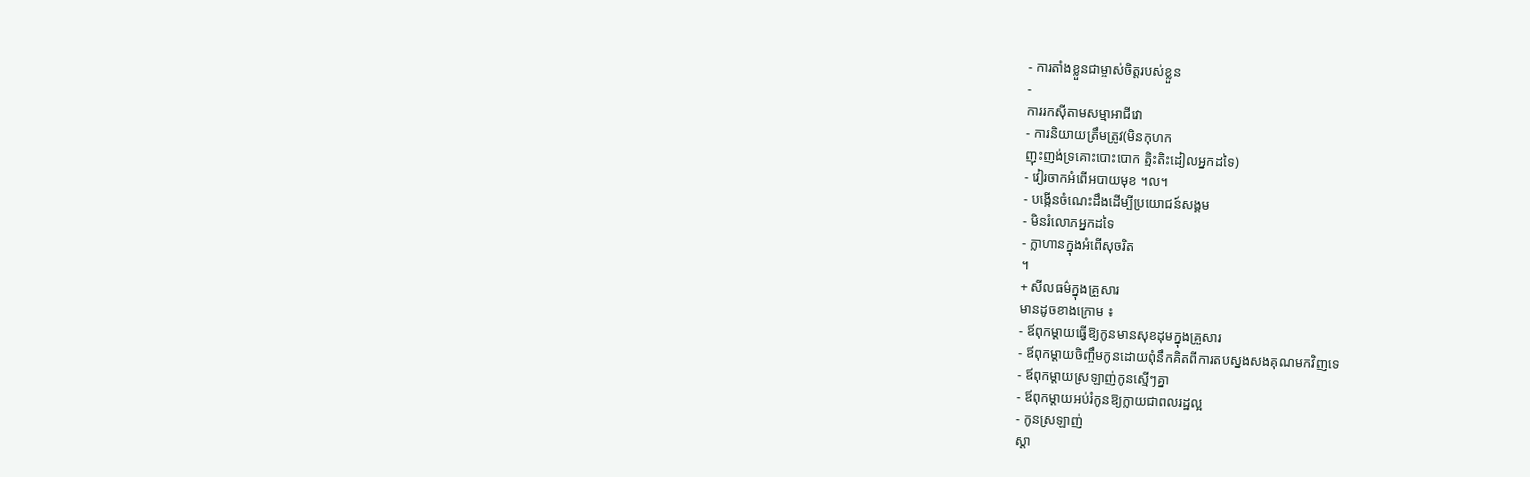- ការតាំងខ្លួនជាម្ចាស់ចិត្តរបស់ខ្លួន
-
ការរកស៊ីតាមសម្មាអាជីវោ
- ការនិយាយត្រឹមត្រូវ(មិនកុហក
ញុះញង់ទ្រគោះបោះបោក ត្មិះតិះដៀលអ្នកដទៃ)
- វៀរចាកអំពើអបាយមុខ ។ល។
- បង្កើនចំណេះដឹងដើម្បីប្រយោជន៍សង្គម
- មិនរំលោភអ្នកដទៃ
- ក្លាហានក្នុងអំពើសុចរិត
។
+ សីលធម៌ក្នុងគ្រួសារ
មានដូចខាងក្រោម ៖
- ឪពុកម្ដាយធ្វើឱ្យកូនមានសុខដុមក្នុងគ្រួសារ
- ឪពុកម្ដាយចិញ្ចឹមកូនដោយពុំនឹកគិតពីការតបស្នងសងគុណមកវិញទេ
- ឪពុកម្ដាយស្រឡាញ់កូនស្មើៗគ្នា
- ឪពុកម្ដាយអប់រំកូនឱ្យក្លាយជាពលរដ្ឋល្អ
- កូនស្រឡាញ់
ស្ដា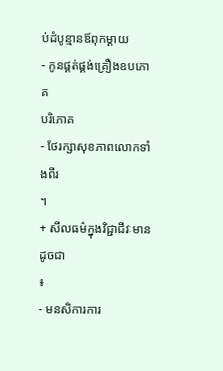ប់ដំបូន្មានឪពុកម្ដាយ
- កូនផ្គត់ផ្គង់គ្រឿងឧបភោគ
បរិភោគ
- ថែរក្សាសុខភាពលោកទាំងពីរ
។
+ សីលធម៌ក្នុងវិជ្ជាជីវៈមានដូចជា
៖
- មនសិការការ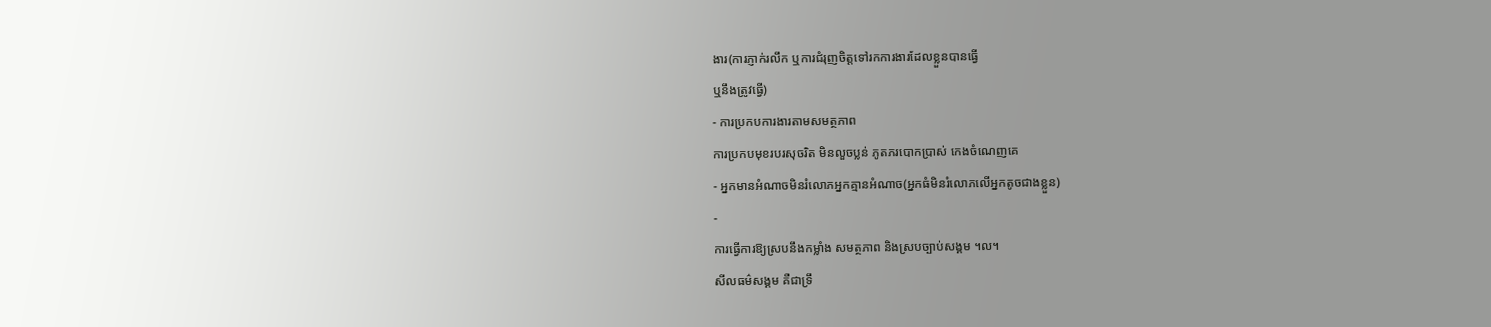ងារ(ការភ្ញាក់រលឹក ឬការជំរុញចិត្តទៅរកការងារដែលខ្លួនបានធ្វើ
ឬនឹងត្រូវធ្វើ)
- ការប្រកបការងារតាមសមត្ថភាព
ការប្រកបមុខរបរសុចរិត មិនលួចប្លន់ ភូតភរបោកប្រាស់ កេងចំណេញគេ
- អ្នកមានអំណាចមិនរំលោភអ្នកគ្មានអំណាច(អ្នកធំមិនរំលោភលើអ្នកតូចជាងខ្លួន)
-
ការធ្វើការឱ្យស្របនឹងកម្លាំង សមត្ថភាព និងស្របច្បាប់សង្គម ។ល។
សីលធម៌សង្គម គឺជាទ្រឹ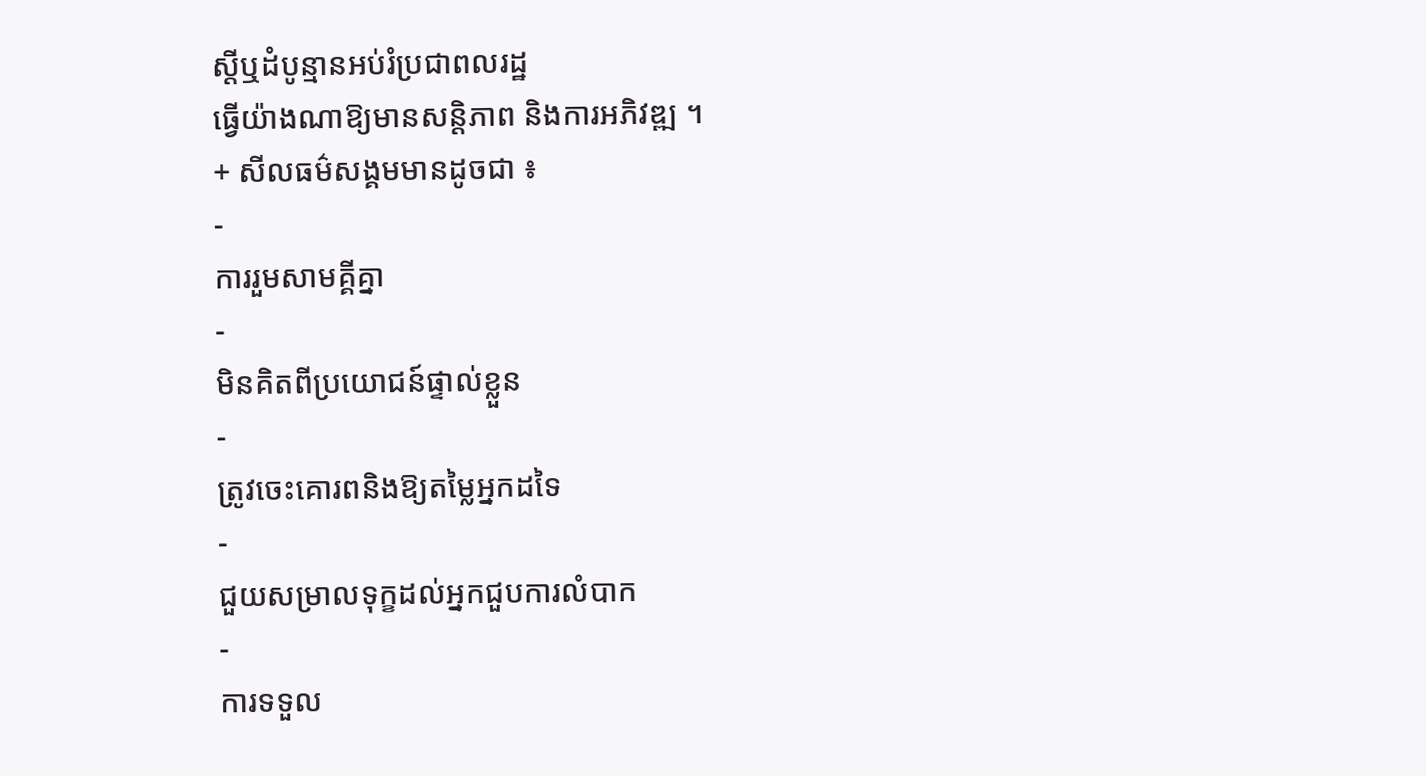ស្តីឬដំបូន្មានអប់រំប្រជាពលរដ្ឋ
ធ្វើយ៉ាងណាឱ្យមានសន្ដិភាព និងការអភិវឌ្ឍ ។
+ សីលធម៌សង្គមមានដូចជា ៖
-
ការរួមសាមគ្គីគ្នា
-
មិនគិតពីប្រយោជន៍ផ្ទាល់ខ្លួន
-
ត្រូវចេះគោរពនិងឱ្យតម្លៃអ្នកដទៃ
-
ជួយសម្រាលទុក្ខដល់អ្នកជួបការលំបាក
-
ការទទួល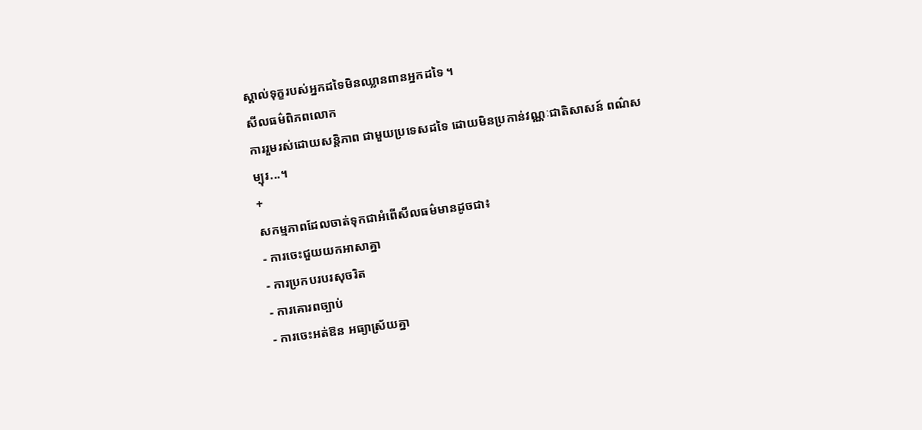ស្គាល់ទុក្ខរបស់អ្នកដទៃមិនឈ្លានពានអ្នកដទៃ ។
សីលធម៌ពិភពលោក
ការរួមរស់ដោយសន្តិភាព ជាមួយប្រទេសដទៃ ដោយមិនប្រកាន់វណ្ណៈជាតិសាសន៍ ពណ៌សម្បុរ...។
+
សកម្មភាពដែលចាត់ទុកជាអំពើសីលធម៌មានដូចជា៖
- ការចេះជួយយកអាសាគ្នា
- ការប្រកបរបរសុចរិត
- ការគោរពច្បាប់
- ការចេះអត់ឱន អធ្យាស្រ័យគ្នា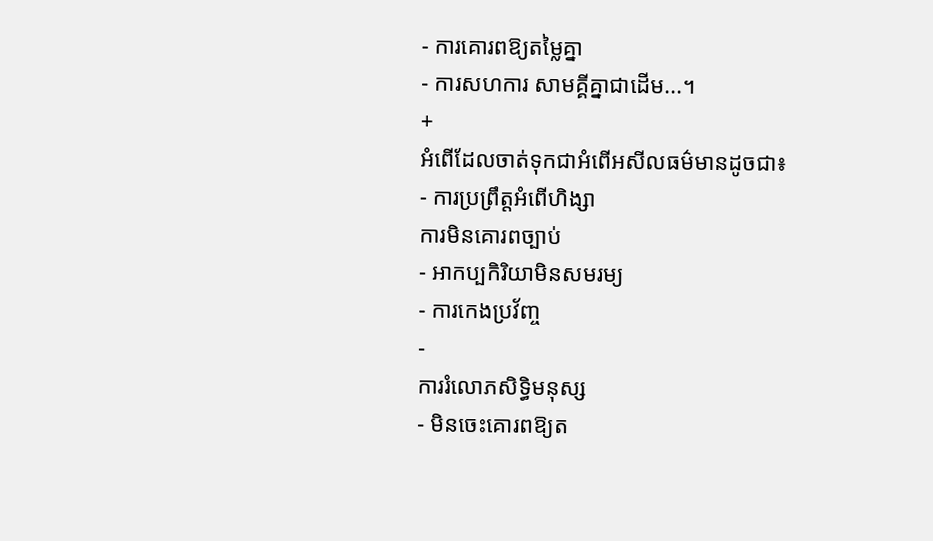- ការគោរពឱ្យតម្លៃគ្នា
- ការសហការ សាមគ្គីគ្នាជាដើម...។
+
អំពើដែលចាត់ទុកជាអំពើអសីលធម៌មានដូចជា៖
- ការប្រព្រឹត្តអំពើហិង្សា
ការមិនគោរពច្បាប់
- អាកប្បកិរិយាមិនសមរម្យ
- ការកេងប្រវ័ញ្ច
-
ការរំលោភសិទ្ធិមនុស្ស
- មិនចេះគោរពឱ្យត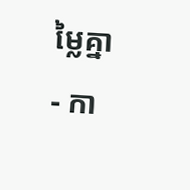ម្លៃគ្នា
- កា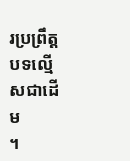រប្រព្រឹត្តបទល្មើសជាដើម
។